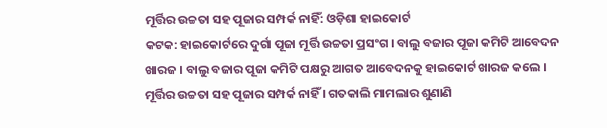ମୂର୍ତ୍ତିର ଉଚ୍ଚତା ସହ ପୂଜାର ସମ୍ପର୍କ ନାହିଁ: ଓଡ଼ିଶା ହାଇକୋର୍ଟ
କଟକ: ହାଇକୋର୍ଟରେ ଦୁର୍ଗା ପୂଜା ମୂର୍ତ୍ତି ଉଚ୍ଚତା ପ୍ରସଂଗ । ବାଲୁ ବଜାର ପୂଜା କମିଟି ଆବେଦନ ଖାରଜ । ବାଲୁ ବଜାର ପୂଜା କମିଟି ପକ୍ଷରୁ ଆଗତ ଆବେଦନକୁ ହାଇକୋର୍ଟ ଖାରଜ କଲେ । ମୂର୍ତ୍ତିର ଉଚ୍ଚତା ସହ ପୂଜାର ସମ୍ପର୍କ ନାହିଁ । ଗତକାଲି ମାମଲାର ଶୁଣାଣି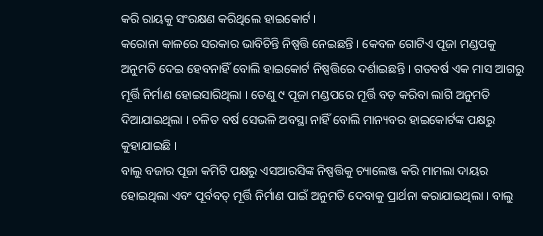କରି ରାୟକୁ ସଂରକ୍ଷଣ କରିଥିଲେ ହାଇକୋର୍ଟ ।
କରୋନା କାଳରେ ସରକାର ଭାବିଚିନ୍ତି ନିଷ୍ପତ୍ତି ନେଇଛନ୍ତି । କେବଳ ଗୋଟିଏ ପୂଜା ମଣ୍ଡପକୁ ଅନୁମତି ଦେଇ ହେବନାହିଁ ବୋଲି ହାଇକୋର୍ଟ ନିଷ୍ପତ୍ତିରେ ଦର୍ଶାଇଛନ୍ତି । ଗତବର୍ଷ ଏକ ମାସ ଆଗରୁ ମୂର୍ତ୍ତି ନିର୍ମାଣ ହୋଇସାରିଥିଲା । ତେଣୁ ୯ ପୂଜା ମଣ୍ଡପରେ ମୂର୍ତ୍ତି ବଡ଼ କରିବା ଲାଗି ଅନୁମତି ଦିଆଯାଇଥିଲା । ଚଳିତ ବର୍ଷ ସେଭଳି ଅବସ୍ଥା ନାହିଁ ବୋଲି ମାନ୍ୟବର ହାଇକୋର୍ଟଙ୍କ ପକ୍ଷରୁ କୁହାଯାଇଛି ।
ବାଲୁ ବଜାର ପୂଜା କମିଟି ପକ୍ଷରୁ ଏସଆରସିଙ୍କ ନିଷ୍ପତ୍ତିକୁ ଚ୍ୟାଲେଞ୍ଜ କରି ମାମଲା ଦାୟର ହୋଇଥିଲା ଏବଂ ପୂର୍ବବତ୍ ମୂର୍ତ୍ତି ନିର୍ମାଣ ପାଇଁ ଅନୁମତି ଦେବାକୁ ପ୍ରାର୍ଥନା କରାଯାଇଥିଲା । ବାଲୁ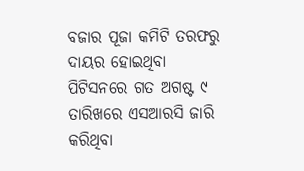ବଜାର ପୂଜା କମିଟି ତରଫରୁ ଦାୟର ହୋଇଥିବା ପିଟିସନରେ ଗତ ଅଗଷ୍ଟ ୯ ତାରିଖରେ ଏସଆରସି ଜାରି କରିଥିବା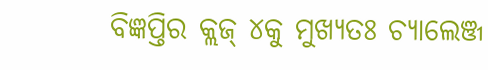ବିଜ୍ଞପ୍ତିର କ୍ଲଜ୍ ୪କୁ ମୁଖ୍ୟତଃ ଚ୍ୟାଲେଞ୍ଜ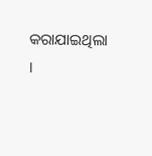କରାଯାଇଥିଲା ।